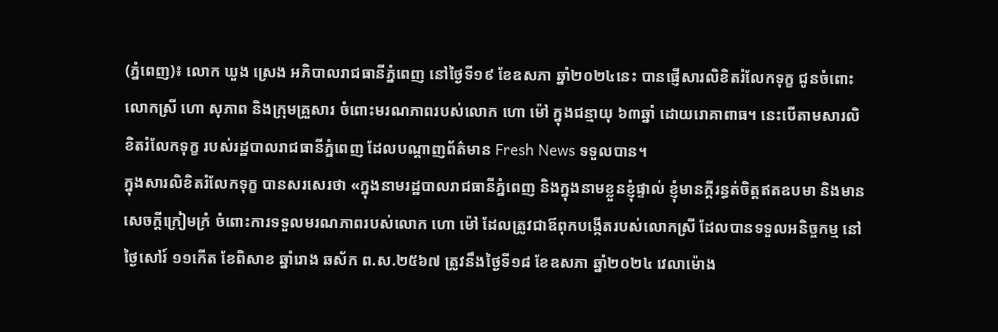(ភ្នំពេញ)៖ លោក ឃួង ស្រេង អភិបាលរាជធានីភ្នំពេញ នៅថ្ងៃទី១៩ ខែឧសភា ឆ្នាំ២០២៤នេះ បានផ្ញើសារលិខិតរំលែកទុក្ខ ជូនចំពោះលោកស្រី ហោ សុភាព និងក្រុមគ្រួសារ ចំពោះមរណភាពរបស់លោក ហោ ម៉ៅ ក្នុងជន្មាយុ ៦៣ឆ្នាំ ដោយរោគាពាធ។ នេះបើតាមសារលិខិតរំលែកទុក្ខ របស់រដ្ឋបាលរាជធានីភ្នំពេញ ដែលបណ្ដាញព័ត៌មាន Fresh News ទទួលបាន។
ក្នុងសារលិខិតរំលែកទុក្ខ បានសរសេរថា «ក្នុងនាមរដ្ឋបាលរាជធានីភ្នំពេញ និងក្នុងនាមខ្លួនខ្ញុំផ្ទាល់ ខ្ញុំមានក្តីរន្ធត់ចិត្តឥតឧបមា និងមានសេចក្តីក្រៀមកំ្រ ចំពោះការទទួលមរណភាពរបស់លោក ហោ ម៉ៅ ដែលត្រូវជាឪពុកបង្កើតរបស់លោកស្រី ដែលបានទទួលអនិច្ចកម្ម នៅថ្ងៃសៅរ៍ ១១កើត ខែពិសាខ ឆ្នាំរោង ឆស័ក ព.ស.២៥៦៧ ត្រូវនឹងថ្ងៃទី១៨ ខែឧសភា ឆ្នាំ២០២៤ វេលាម៉ោង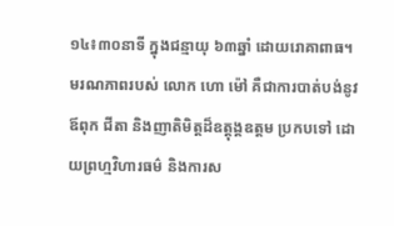១៤៖៣០នាទី ក្នុងជន្មាយុ ៦៣ឆ្នាំ ដោយរោគាពាធ។
មរណភាពរបស់ លោក ហោ ម៉ៅ គឺជាការបាត់បង់នូវ ឪពុក ជីតា និងញាតិមិត្តដ៏ឧត្ដុង្គឧត្តម ប្រកបទៅ ដោយព្រហ្មវិហារធម៌ និងការស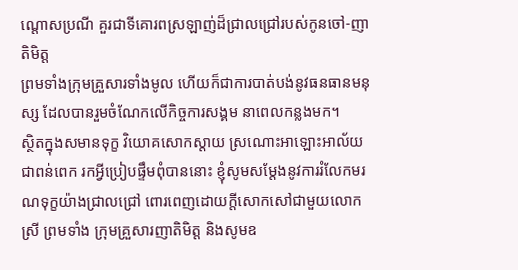ណ្ដោសប្រណី គួរជាទីគោរពស្រឡាញ់ដ៏ជ្រាលជ្រៅរបស់កូនចៅ-ញាតិមិត្ត
ព្រមទាំងក្រុមគ្រួសារទាំងមូល ហើយក៏ជាការបាត់បង់នូវធនធានមនុស្ស ដែលបានរួមចំណែកលើកិច្ចការសង្គម នាពេលកន្លងមក។
ស្ថិតក្នុងសមានទុក្ខ វិយោគសោកស្តាយ ស្រណោះអាឡោះអាល័យជាពន់ពេក រកអ្វីប្រៀបផ្ទឹមពុំបាននោះ ខ្ញុំសូមសម្តែងនូវការរំលែកមរណទុក្ខយ៉ាងជ្រាលជ្រៅ ពោរពេញដោយក្តីសោកសៅជាមួយលោកស្រី ព្រមទាំង ក្រុមគ្រួសារញាតិមិត្ត និងសូមឧ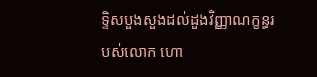ទ្ទិសបួងសួងដល់ដួងវិញ្ញាណក្ខន្ធរបស់លោក ហោ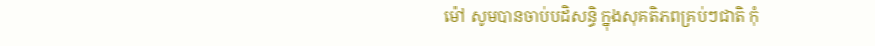ម៉ៅ សូមបានចាប់បដិសន្ធិ ក្នុងសុគតិភពគ្រប់ៗជាតិ កុំ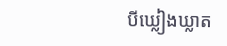បីឃ្លៀងឃ្លាត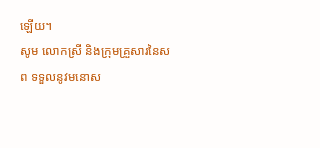ឡើយ។
សូម លោកស្រី និងក្រុមគ្រួសារនៃសព ទទួលនូវមនោស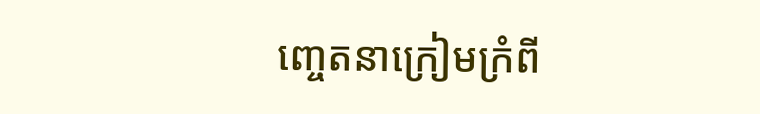ញ្ចេតនាក្រៀមក្រំពី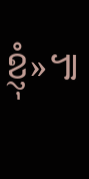ខ្ញុំ»៕